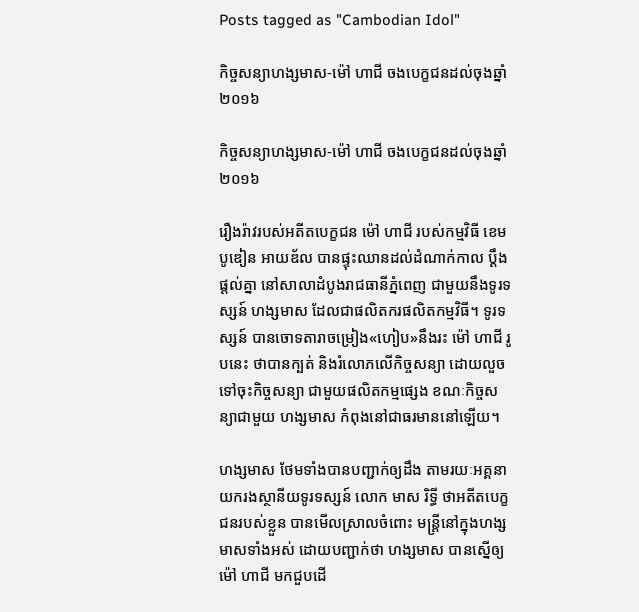Posts tagged as "Cambodian Idol"

កិច្ចសន្យាហង្សមាស-ម៉ៅ ហាជី ចងបេក្ខជនដល់ចុងឆ្នាំ២០១៦

កិច្ចសន្យាហង្សមាស-ម៉ៅ ហាជី ចងបេក្ខជនដល់ចុងឆ្នាំ២០១៦

រឿងរ៉ាវរបស់អតីតបេក្ខជន ម៉ៅ ហាជី របស់កម្មវិធី ខេមបូឌៀន អាយឌ័ល បានផ្ទុះឈានដល់ដំណាក់កាល ប្ដឹងផ្ដល់គ្នា នៅសាលាដំបូងរាជធានីភ្នំពេញ ជាមួយនឹងទូរទស្សន៍ ហង្សមាស ដែលជាផលិតករផលិតកម្មវិធី។ ទូរទស្សន៍ បានចោទតារាចម្រៀង«ហៀប»នឹងរះ ម៉ៅ ហាជី រូបនេះ ថាបានក្បត់ និងរំលោភលើកិច្ចសន្យា ដោយលួចទៅចុះកិច្ចសន្យា ជាមួយផលិតកម្មផ្សេង ខណៈកិច្ចសន្យាជាមួយ ហង្សមាស កំពុងនៅជាធរមាននៅឡើយ។

ហង្សមាស ថែមទាំងបានបញ្ជាក់ឲ្យដឹង តាមរយៈអគ្គនាយករងស្ថានីយទូរទស្សន៍ លោក មាស រិទ្ធី ថាអតីតបេក្ខជនរបស់ខ្លួន បានមើលស្រាលចំពោះ មន្ត្រីនៅក្នុងហង្សមាសទាំងអស់ ដោយបញ្ជាក់ថា ហង្សមាស បានស្នើឲ្យ ម៉ៅ ហាជី មកជួបដើ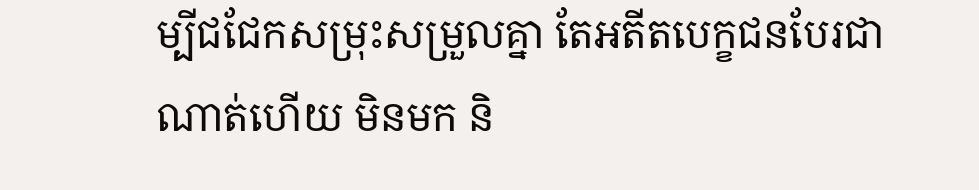ម្បីជជែកសម្រុះសម្រួលគ្នា តែអតីតបេក្ខជនបែរជាណាត់ហើយ មិនមក និ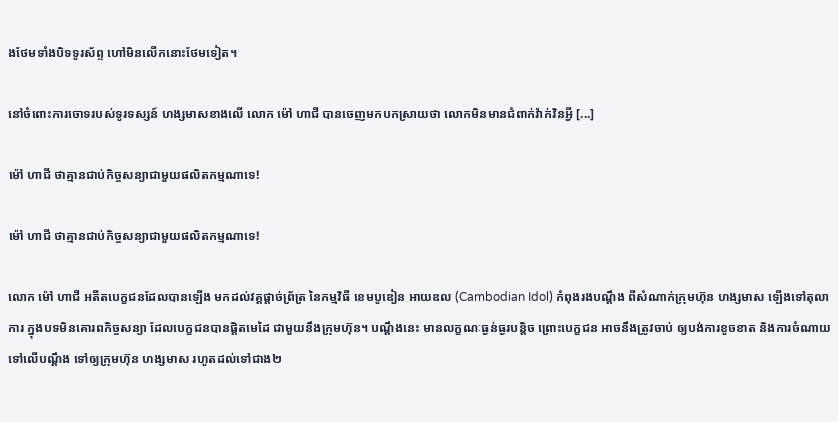ងថែមទាំងបិទទូរស័ព្ទ ហៅមិនលើកនោះថែមទៀត។

នៅចំពោះការចោទរបស់ទូរទស្សន៍ ហង្សមាសខាងលើ លោក ម៉ៅ ហាជី បានចេញមកបកស្រាយថា លោកមិនមានជំពាក់វ៉ាក់វិនអ្វី [...]

ម៉ៅ ហាជី ថាគ្មានជាប់កិច្ចសន្យាជាមួយផលិតកម្មណាទេ!

ម៉ៅ ហាជី ថាគ្មានជាប់កិច្ចសន្យាជាមួយផលិតកម្មណាទេ!

លោក ម៉ៅ ហាជី អតីតបេក្ខជនដែលបានឡើង មកដល់វគ្គផ្ដាច់ព្រ័ត្រ នៃកម្មវិធី ខេមបូឌៀន អាយឌល (Cambodian Idol) កំពុងរងបណ្ដឹង ពីសំណាក់ក្រុមហ៊ុន ហង្សមាស ឡើងទៅតុលាការ ក្នុងបទមិនគោរពកិច្ចសន្យា ដែលបេក្ខជនបានផ្តិតមេដៃ ជាមួយនឹងក្រុមហ៊ុន។ បណ្ដឹងនេះ មានលក្ខណៈធ្ងន់ធ្ងរបន្តិច ព្រោះបេក្ខជន អាចនឹងត្រូវចាប់ ឲ្យបង់ការខូចខាត និងការចំណាយទៅលើបណ្ដឹង ទៅឲ្យក្រុមហ៊ុន ហង្សមាស រហូតដល់ទៅជាង២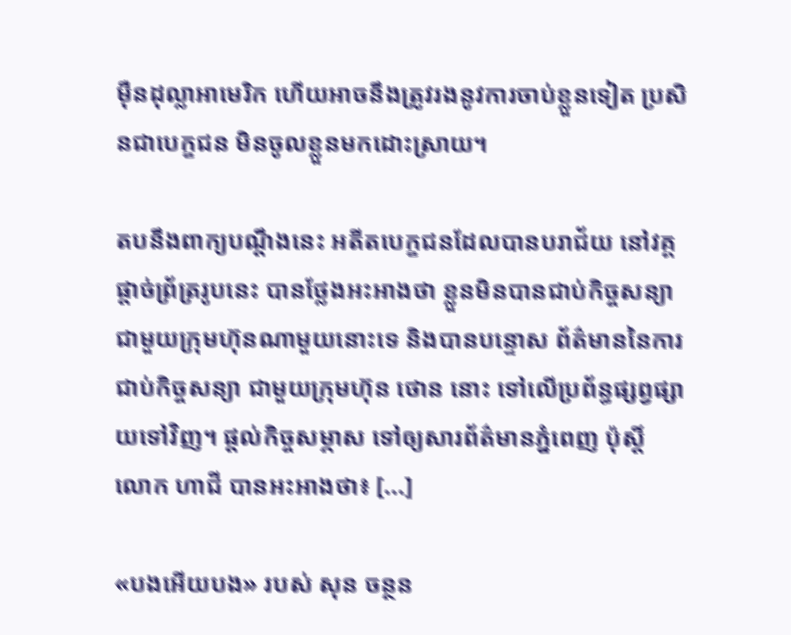ម៉ឺនដុល្លាអាមេរិក ហើយអាចនឹងត្រូវរងនូវការចាប់ខ្លួនទៀត ប្រសិនជាបេក្ខជន មិនចូលខ្លួនមកដោះស្រាយ។

តបនឹងពាក្យបណ្ដឹងនេះ អតីតបេក្ខជនដែលបានបរាជ័យ នៅវគ្គផ្ដាច់ព្រ័ត្ររូបនេះ បានថ្លែងអះអាងថា ខ្លួនមិនបានជាប់កិច្ចសន្យា ជាមួយក្រុមហ៊ុនណាមួយនោះទេ និងបានបន្ទោស ព័ត៌មាននៃការជាប់កិច្ចសន្យា ជាមួយក្រុមហ៊ុន ថោន នោះ ទៅលើប្រព័ន្ធផ្សព្វផ្សាយទៅវិញ។ ផ្ដល់កិច្ចសម្ភាស ទៅឲ្យសារព័ត៌មានភ្នំពេញ ប៉ុស្តិ៍ លោក ហាជី បានអះអាងថា៖ [...]

«បងអើយបង» របស់ សុន ចន្ថន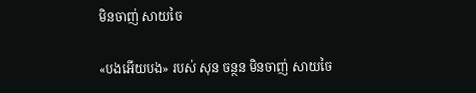មិនចាញ់ សាយចៃ

«បងអើយបង» របស់ សុន ចន្ថន មិនចាញ់ សាយចៃ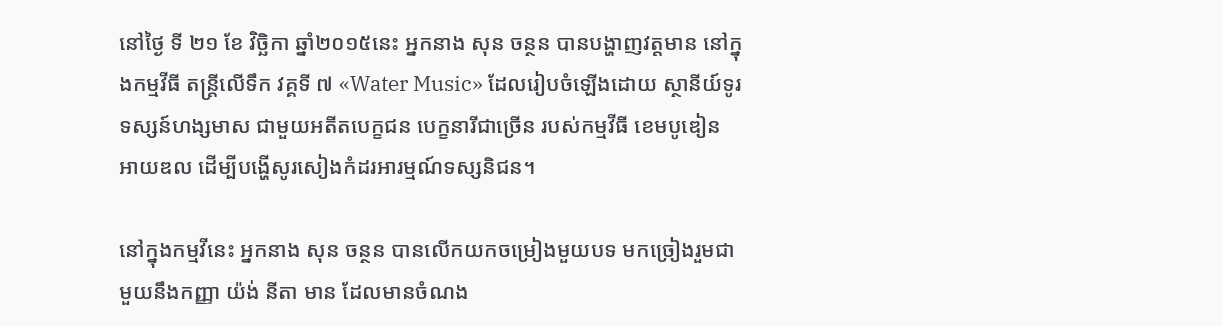នៅថ្ងៃ ទី ២១ ខែ វិច្ឆិកា ឆ្នាំ២០១៥នេះ អ្នកនាង សុន ចន្ថន បានបង្ហាញវត្តមាន នៅក្នុងកម្មវីធី តន្រ្តីលើទឹក វគ្គទី ៧ «Water Music» ដែលរៀបចំឡើងដោយ ស្ថានីយ៍ទូរទស្សន៍ហង្សមាស ជាមួយអតីតបេក្ខជន បេក្ខនារីជាច្រើន របស់កម្មវីធី ខេមបូឌៀន អាយឌល ដើម្បីបង្ហើសូរសៀងកំដរអារម្មណ៍ទស្សនិជន។

នៅក្នុងកម្មវីនេះ អ្នកនាង សុន ចន្ថន បានលើកយកចម្រៀងមួយបទ មកច្រៀងរួមជាមួយនឹងកញ្ញា យ៉ង់ នីតា មាន ដែលមានចំណង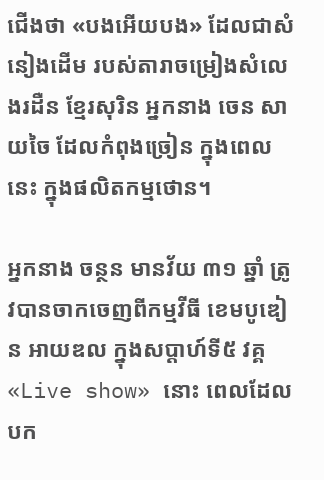ជើងថា «បងអើយបង» ដែលជាសំនៀងដើម របស់តារាចម្រៀងសំលេងរដឺន ខ្មែរសុរិន អ្នកនាង ចេន សាយចៃ ដែលកំពុងច្រៀន ក្នុងពេលនេះ ក្នុងផលិតកម្មថោន។

អ្នកនាង ចន្ថន មានវ័យ ៣១ ឆ្នាំ ត្រូវបានចាកចេញពីកម្មវីធី ខេមបូឌៀន អាយឌល ក្នុងសប្តាហ៍ទី៥ វគ្គ «Live show» នោះ ពេលដែលបក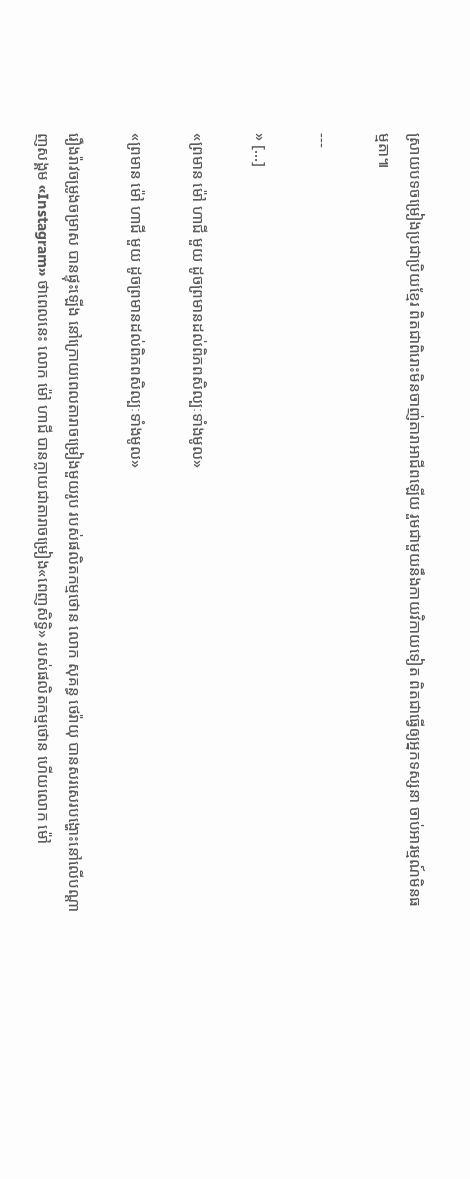ស្រាយបទចម្រៀងប្រជាប្រិយខ្មែរ ពិតជាពិរោះមិនចាញ់តារាអាជីពឡើយ រួមជាមួយនឹងកាយវិកាយទៀត ពិតជាធ្វើឲ្យអ្នកទស្សនា ចាប់អារម្មណ៍មិនធម្មតា៕

---

» [...]

«ព្រមាន ម៉ៅ ហាជី មួយ ដូចព្រមានដល់ពិភពសិល្បៈទាំងមូល»

«ព្រមាន ម៉ៅ ហាជី មួយ ដូចព្រមានដល់ពិភពសិល្បៈទាំងមូល»

រឿងរ៉ាវចម្រូងចម្រាស បានផ្ទុះឡើង នៅក្រោយពេលតារាចម្រៀងមួយរូប របស់ផលិតកម្មថោន លោក សុគន្ធ ថេរ៉ាយុ បានសរសេរបង្ហោះនៅលើបណ្ដាញសង្គម «Instagram» ថាពេលនេះ លោក ម៉ៅ ហាជី បានក្លាយជាតារាចម្រៀង«ពេញសិទ្ធិ» របស់ផលិតកម្មថោន ហើយលោក ម៉ៅ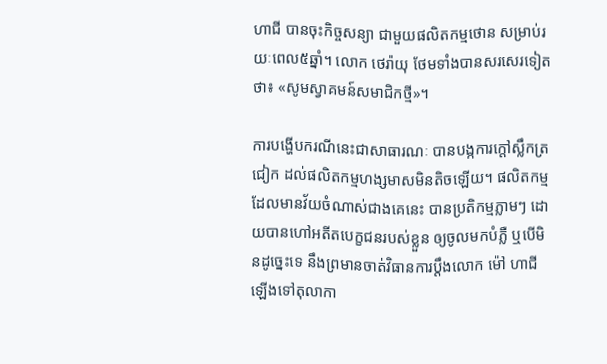ហាជី បានចុះកិច្ចសន្យា ជាមួយផលិតកម្មថោន សម្រាប់រយៈពេល៥ឆ្នាំ។ លោក ថេរ៉ាយុ ថែមទាំងបានសរសេរទៀតថា៖ «សូមស្វាគមន៍សមាជិកថ្មី»។

ការបង្ហើបករណីនេះជាសាធារណៈ បានបង្កការក្ដៅស្លឹកត្រជៀក ដល់ផលិតកម្មហង្សមាសមិនតិចឡើយ។ ផលិតកម្ម ដែលមានវ័យចំណាស់ជាងគេនេះ បានប្រតិកម្មភ្លាមៗ ដោយបានហៅអតីតបេក្ខជនរបស់ខ្លួន ឲ្យចូលមកបំភ្លឺ ឬបើមិនដូច្នេះទេ នឹងព្រមានចាត់វិធានការប្ដឹងលោក ម៉ៅ ហាជី ឡើងទៅតុលាកា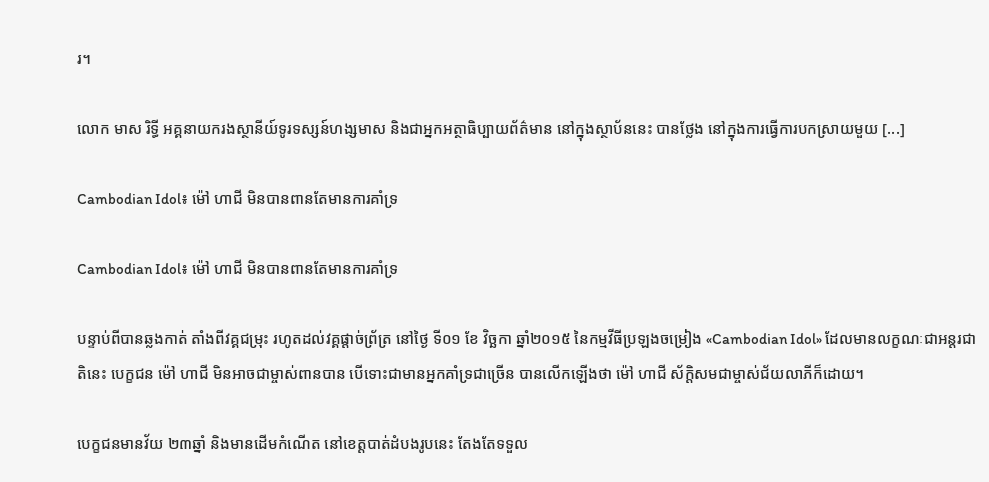រ។

លោក មាស រិទ្ធី អគ្គនាយករងស្ថានីយ៍ទូរទស្សន៍ហង្សមាស និងជាអ្នកអត្ថាធិប្បាយព័ត៌មាន នៅក្នុងស្ថាប័ននេះ បានថ្លែង នៅក្នុងការធ្វើការបកស្រាយមួយ [...]

Cambodian Idol៖ ម៉ៅ ហាជី មិនបានពានតែមានការគាំទ្រ

Cambodian Idol៖ ម៉ៅ ហាជី មិនបានពានតែមានការគាំទ្រ

បន្ទាប់ពីបានឆ្លងកាត់ តាំងពីវគ្គជម្រុះ រហូតដល់វគ្គផ្តាច់ព្រ័ត្រ នៅថ្ងៃ ទី០១ ខែ វិច្ឆកា ឆ្នាំ២០១៥ នៃកម្មវីធីប្រឡងចម្រៀង «Cambodian Idol» ដែលមានលក្ខណៈជាអន្តរជាតិនេះ បេក្ខជន ម៉ៅ ហាជី មិនអាចជាម្ចាស់ពានបាន បើទោះជាមានអ្នកគាំទ្រជាច្រើន បានលើកឡើងថា ម៉ៅ ហាជី ស័ក្ដិសមជាម្ចាស់ជ័យលាភីក៏ដោយ។

បេក្ខជនមានវ័យ ២៣ឆ្នាំ និងមានដើមកំណើត នៅខេត្តបាត់ដំបងរូបនេះ តែងតែទទួល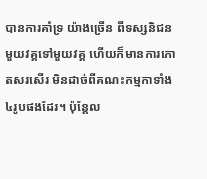បានការគាំទ្រ យ៉ាងច្រើន ពីទស្សនិជនមួយវគ្គទៅមួយវគ្គ ហើយក៏មានការកោតសរសើរ មិនដាច់ពីគណះកម្មកាទាំង ៤រូបផងដែរ។ ប៉ុន្តែល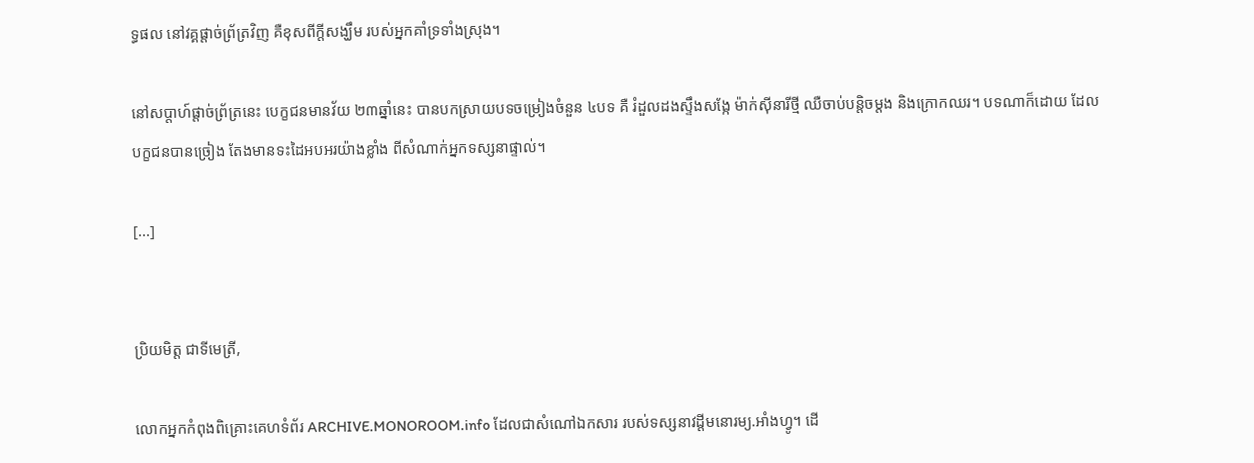ទ្ធផល នៅវគ្គផ្តាច់ព្រ័ត្រវិញ គឺខុសពីក្តីសង្ឃឹម របស់អ្នកគាំទ្រទាំងស្រុង។

នៅសប្តាហ៍ផ្តាច់ព្រ័ត្រនេះ បេក្ខជនមានវ័យ ២៣ឆ្នាំនេះ បានបកស្រាយបទចម្រៀងចំនួន ៤បទ គឺ រំដួលដងស្ទឹងសង្កែ ម៉ាក់ស៊ីនារីថ្មី ឈឺចាប់បន្តិចម្តង និងក្រោកឈរ។ បទណាក៏ដោយ ដែលបក្ខជនបានច្រៀង តែងមានទះដៃអបអរយ៉ាងខ្លាំង ពីសំណាក់អ្នកទស្សនាផ្ទាល់។

[...]


ប្រិយមិត្ត ជាទីមេត្រី,

លោកអ្នកកំពុងពិគ្រោះគេហទំព័រ ARCHIVE.MONOROOM.info ដែលជាសំណៅឯកសារ របស់ទស្សនាវដ្ដីមនោរម្យ.អាំងហ្វូ។ ដើ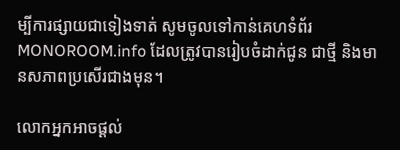ម្បីការផ្សាយជាទៀងទាត់ សូមចូលទៅកាន់គេហទំព័រ MONOROOM.info ដែលត្រូវបានរៀបចំដាក់ជូន ជាថ្មី និងមានសភាពប្រសើរជាងមុន។

លោកអ្នកអាចផ្ដល់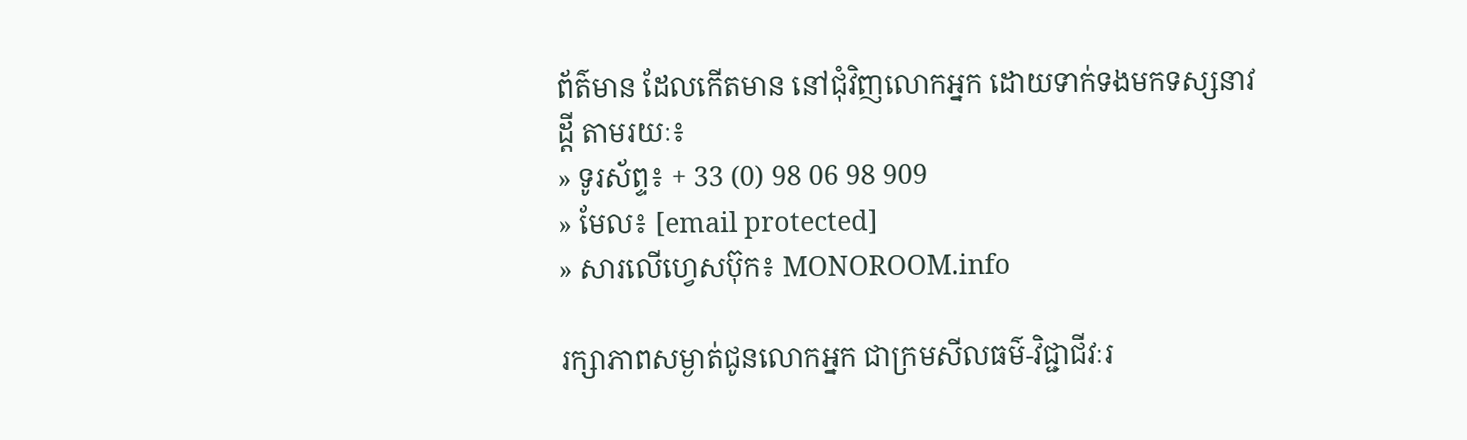ព័ត៌មាន ដែលកើតមាន នៅជុំវិញលោកអ្នក ដោយទាក់ទងមកទស្សនាវដ្ដី តាមរយៈ៖
» ទូរស័ព្ទ៖ + 33 (0) 98 06 98 909
» មែល៖ [email protected]
» សារលើហ្វេសប៊ុក៖ MONOROOM.info

រក្សាភាពសម្ងាត់ជូនលោកអ្នក ជាក្រមសីលធម៌-វិជ្ជាជីវៈរ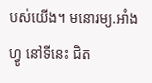បស់យើង។ មនោរម្យ.អាំងហ្វូ នៅទីនេះ ជិត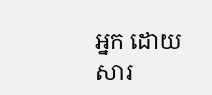អ្នក ដោយសារ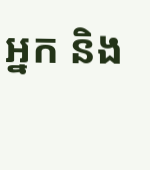អ្នក និង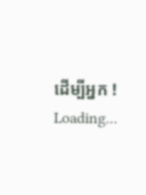ដើម្បីអ្នក !
Loading...